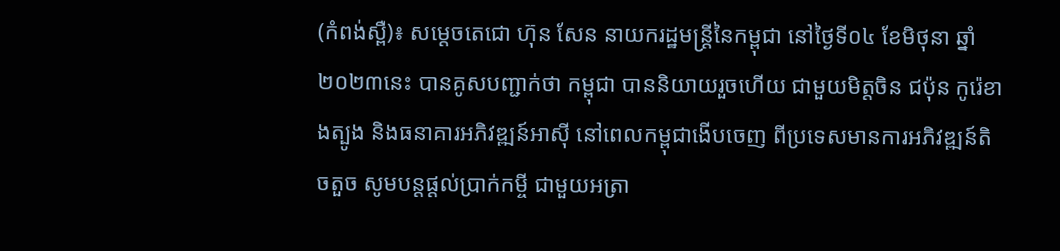(កំពង់ស្ពឺ)៖ សម្ដេចតេជោ ហ៊ុន សែន នាយករដ្ឋមន្ដ្រីនៃកម្ពុជា នៅថ្ងៃទី០៤ ខែមិថុនា ឆ្នាំ២០២៣នេះ បានគូសបញ្ជាក់ថា កម្ពុជា បាននិយាយរួចហើយ ជាមួយមិត្ដចិន ជប៉ុន កូរ៉េខាងត្បូង និងធនាគារអភិវឌ្ឍន៍អាស៊ី នៅពេលកម្ពុជាងើបចេញ ពីប្រទេសមានការអភិវឌ្ឍន៍តិចតួច សូមបន្តផ្តល់ប្រាក់កម្ចី ជាមួយអត្រា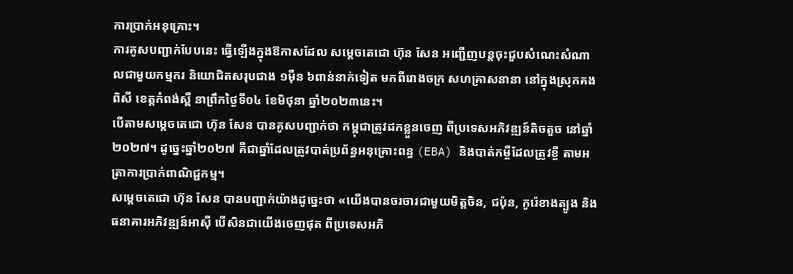ការប្រាក់អនុគ្រោះ។
ការគូសបញ្ជាក់បែបនេះ ធ្វើឡើងក្នុងឱកាសដែល សម្ដេចតេជោ ហ៊ុន សែន អញ្ជើញបន្តចុះជួបសំណេះសំណាលជាមួយកម្មករ និយោជិតសរុបជាង ១ម៉ឺន ៦ពាន់នាក់ទៀត មកពីរោងចក្រ សហគ្រាសនានា នៅក្នុងស្រុកគងពិសី ខេត្តកំពង់ស្ពឺ នាព្រឹកថ្ងៃទី០៤ ខែមិថុនា ឆ្នាំ២០២៣នេះ។
បើតាមសម្ដេចតេជោ ហ៊ុន សែន បានគូសបញ្ជាក់ថា កម្ពុជាត្រូវដកខ្លួនចេញ ពីប្រទេសអភិវឌ្ឍន៍តិចតួច នៅឆ្នាំ២០២៧។ ដូច្នេះឆ្នាំ២០២៧ គឺជាឆ្នាំដែលត្រូវបាត់ប្រព័ន្ធអនុគ្រោះពន្ធ (EBA) និងបាត់កម្ចីដែលត្រូវខ្ចី តាមអត្រាការប្រាក់ពាណិជ្ជកម្ម។
សម្ដេចតេជោ ហ៊ុន សែន បានបញ្ជាក់យ៉ាងដូច្នេះថា «យើងបានចរចារជាមួយមិត្ដចិន, ជប៉ុន, កូរ៉េខាងត្បូង និងធនាគារអភិវឌ្ឍន៍អាស៊ី បើសិនជាយើងចេញផុត ពីប្រទេសអភិ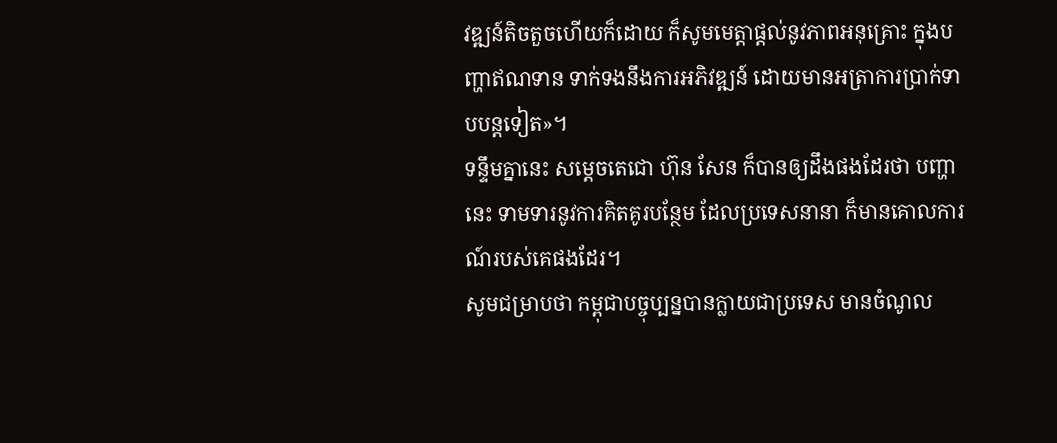វឌ្ឍន៍តិចតួចហើយក៏ដោយ ក៏សូមមេត្ដាផ្ដល់នូវភាពអនុគ្រោះ ក្នុងបញ្ហាឥណទាន ទាក់ទងនឹងការអភិវឌ្ឍន៍ ដោយមានអត្រាការប្រាក់ទាបបន្ដទៀត»។
ទន្ទឹមគ្នានេះ សម្ដេចតេជោ ហ៊ុន សែន ក៏បានឲ្យដឹងផងដែរថា បញ្ហានេះ ទាមទារនូវការគិតគូរបន្ថែម ដែលប្រទេសនានា ក៏មានគោលការណ៍របស់គេផងដែរ។
សូមជម្រាបថា កម្ពុជាបច្ចុប្បន្នបានក្លាយជាប្រទេស មានចំណូល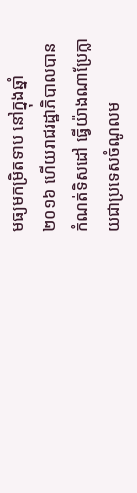មធ្យមកម្រិតទាប នៅក្នុងឆ្នាំ២០១៦ ហើយរាជរដ្ឋាភិបាលបានកំណត់ទិសដៅ ធ្វើយ៉ាងណាប្រែក្លាយជាប្រទេសចំណូលម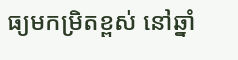ធ្យមកម្រិតខ្ពស់ នៅឆ្នាំ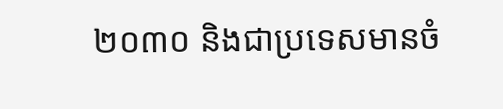២០៣០ និងជាប្រទេសមានចំ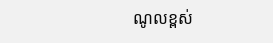ណូលខ្ពស់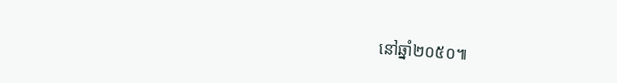នៅឆ្នាំ២០៥០៕